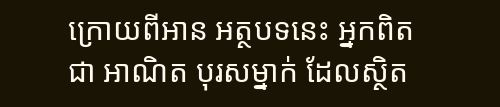ក្រោយពីអាន អត្ថបទនេះ អ្នកពិតជា អាណិត បុរសម្នាក់ ដែលស្ថិត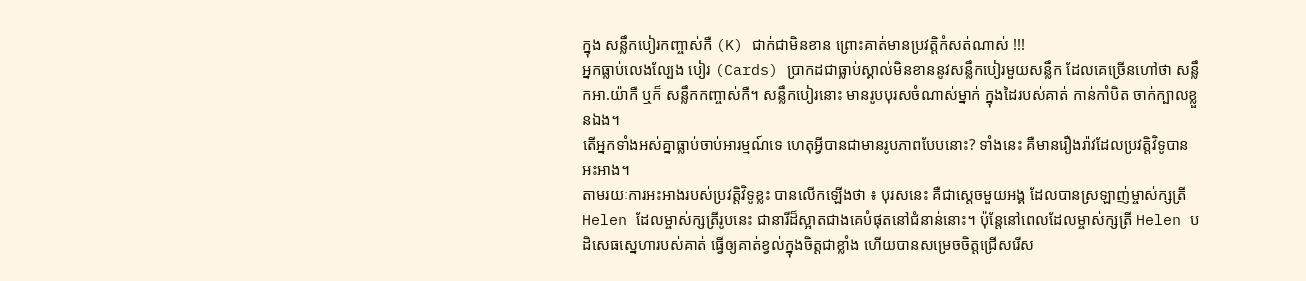ក្នុង សន្លឹកបៀរកញ្ចាស់កឺ (K) ជាក់ជាមិនខាន ព្រោះគាត់មានប្រវត្តិកំសត់ណាស់ !!!
អ្នកធ្លាប់លេងល្បែង បៀរ (Cards) ប្រាកដជាធ្លាប់ស្គាល់មិនខាននូវសន្លឹកបៀរមួយសន្លឹក ដែលគេច្រើនហៅថា សន្លឹកអា.យ៉ាកឺ ឬក៏ សន្លឹកកញ្ចាស់កឺ។ សន្លឹកបៀរនោះ មានរូបបុរសចំណាស់ម្នាក់ ក្នុងដៃរបស់គាត់ កាន់កាំបិត ចាក់ក្បាលខ្លួនឯង។
តើអ្នកទាំងអស់គ្នាធ្លាប់ចាប់អារម្មណ៍ទេ ហេតុអ្វីបានជាមានរូបភាពបែបនោះ? ទាំងនេះ គឺមានរឿងរ៉ាវដែលប្រវត្តិវិទូបានអះអាង។
តាមរយៈការអះអាងរបស់ប្រវត្តិវិទូខ្លះ បានលើកឡើងថា ៖ បុរសនេះ គឺជាស្ដេចមួយអង្គ ដែលបានស្រឡាញ់ម្ចាស់ក្សត្រី Helen ដែលម្ចាស់ក្សត្រីរូបនេះ ជានារីដ៏ស្អាតជាងគេបំផុតនៅជំនាន់នោះ។ ប៉ុន្តែនៅពេលដែលម្ចាស់ក្សត្រី Helen បដិសេធស្នេហារបស់គាត់ ធ្វើឲ្យគាត់ខ្វល់ក្នុងចិត្តជាខ្លាំង ហើយបានសម្រេចចិត្តជ្រើសរើស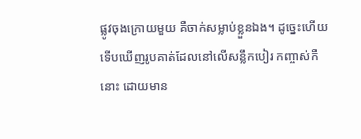ផ្លូវចុងក្រោយមួយ គឺចាក់សម្លាប់ខ្លួនឯង។ ដូច្នេះហើយ ទើបឃើញរូបគាត់ដែលនៅលើសន្លឹកបៀរ កញ្ចាស់កឺ នោះ ដោយមាន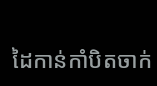ដៃកាន់កាំបិតចាក់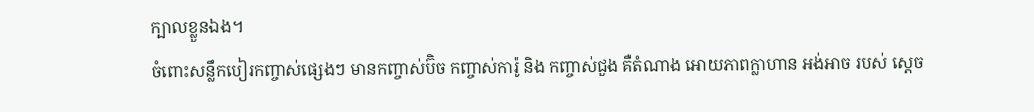ក្បាលខ្លួនឯង។
ចំពោះសន្លឹកបៀរកញ្ចាស់ផ្សេងៗ មានកញ្ចាស់ប៊ិច កញ្ចាស់ការ៉ូ និង កញ្ចាស់ជួង គឺតំណាង អោយភាពក្លាហាន អង់អាច របស់ សេ្តច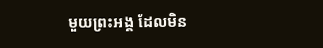មួយព្រះអង្គ ដែលមិន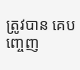ត្រូវបាន គេបញ្ចេញ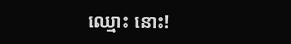ឈ្មោះ នោះ!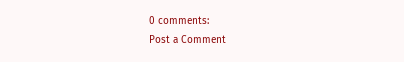0 comments:
Post a Comment